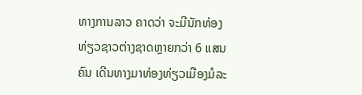ທາງການລາວ ຄາດວ່າ ຈະມີນັກທ່ອງທ່ຽວຊາວຕ່າງຊາດຫຼາຍກວ່າ 6 ແສນຄົນ ເດີນທາງມາທ່ອງທ່ຽວເມືອງມໍລະ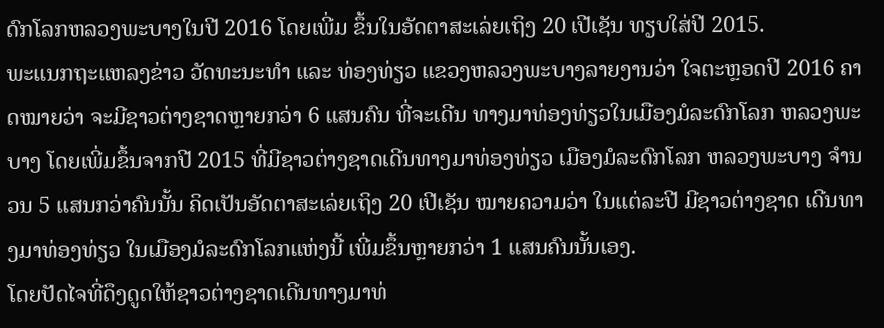ດົກໂລກຫລວງພະບາງໃນປີ 2016 ໂດຍເພີ່ມ ຂຶ້ນໃນອັດຕາສະເລ່ຍເຖິງ 20 ເປີເຊັນ ທຽບໃສ່ປີ 2015.
ພະແນກຖະແຫລງຂ່າວ ວັດທະນະທຳ ແລະ ທ່ອງທ່ຽວ ແຂວງຫລວງພະບາງລາຍງານວ່າ ໃຈຕະຫຼອດປີ 2016 ຄາດໝາຍວ່າ ຈະມີຊາວຕ່າງຊາດຫຼາຍກວ່າ 6 ແສນຄົນ ທີ່ຈະເດີນ ທາງມາທ່ອງທ່ຽວໃນເມືອງມໍລະດົກໂລກ ຫລວງພະບາງ ໂດຍເພີ່ມຂຶ້ນຈາກປີ 2015 ທີ່ມີຊາວຕ່າງຊາດເດີນທາງມາທ່ອງທ່ຽວ ເມືອງມໍລະດົກໂລກ ຫລວງພະບາງ ຈຳນວນ 5 ແສນກວ່າຄົນນັ້ນ ຄິດເປັນອັດຕາສະເລ່ຍເຖິງ 20 ເປີເຊັນ ໝາຍຄວາມວ່າ ໃນແຕ່ລະປີ ມີຊາວຕ່າງຊາດ ເດີນທາງມາທ່ອງທ່ຽວ ໃນເມືອງມໍລະດົກໂລກແຫ່ງນີ້ ເພີ່ມຂຶ້ນຫຼາຍກວ່າ 1 ແສນຄົນນັ້ນເອງ.
ໂດຍປັດໄຈທີ່ດຶງດູດໃຫ້ຊາວຕ່າງຊາດເດີນທາງມາທ່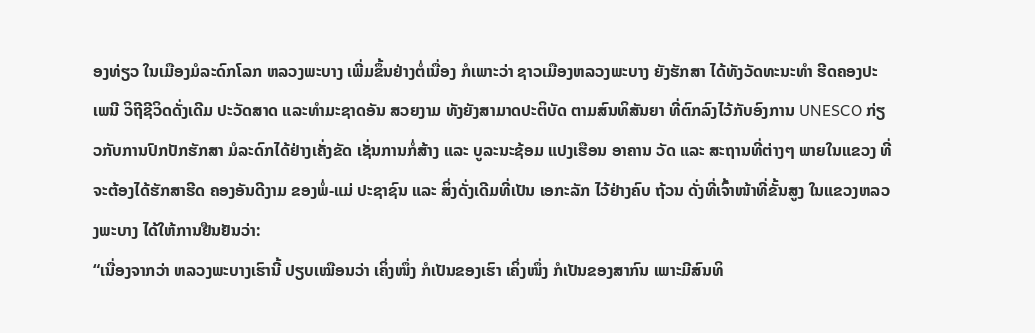ອງທ່ຽວ ໃນເມືອງມໍລະດົກໂລກ ຫລວງພະບາງ ເພີ່ມຂຶ້ນຢ່າງຕໍ່ເນື່ອງ ກໍເພາະວ່າ ຊາວເມືອງຫລວງພະບາງ ຍັງຮັກສາ ໄດ້ທັງວັດທະນະທຳ ຮີດຄອງປະເພນີ ວິຖີຊີວິດດັ່ງເດີມ ປະວັດສາດ ແລະທຳມະຊາດອັນ ສວຍງາມ ທັງຍັງສາມາດປະຕິບັດ ຕາມສົນທິສັນຍາ ທີ່ຕົກລົງໄວ້ກັບອົງການ UNESCO ກ່ຽວກັບການປົກປັກຮັກສາ ມໍລະດົກໄດ້ຢ່າງເຄັ່ງຂັດ ເຊັ່ນການກໍ່ສ້າງ ແລະ ບູລະນະຊ້ອມ ແປງເຮືອນ ອາຄານ ວັດ ແລະ ສະຖານທີ່ຕ່າງໆ ພາຍໃນແຂວງ ທີ່ຈະຕ້ອງໄດ້ຮັກສາຮີດ ຄອງອັນດີງາມ ຂອງພໍ່-ແມ່ ປະຊາຊົນ ແລະ ສິ່ງດັ່ງເດີມທີ່ເປັນ ເອກະລັກ ໄວ້ຢ່າງຄົບ ຖ້ວນ ດັ່ງທີ່ເຈົ້າໜ້າທີ່ຂັ້ນສູງ ໃນແຂວງຫລວງພະບາງ ໄດ້ໃຫ້ການຢືນຢັນວ່າ:
“ເນື່ອງຈາກວ່າ ຫລວງພະບາງເຮົານີ້ ປຽບເໝືອນວ່າ ເຄິ່ງໜຶ່ງ ກໍເປັນຂອງເຮົາ ເຄິ່ງໜຶ່ງ ກໍເປັນຂອງສາກົນ ເພາະມີສົນທິ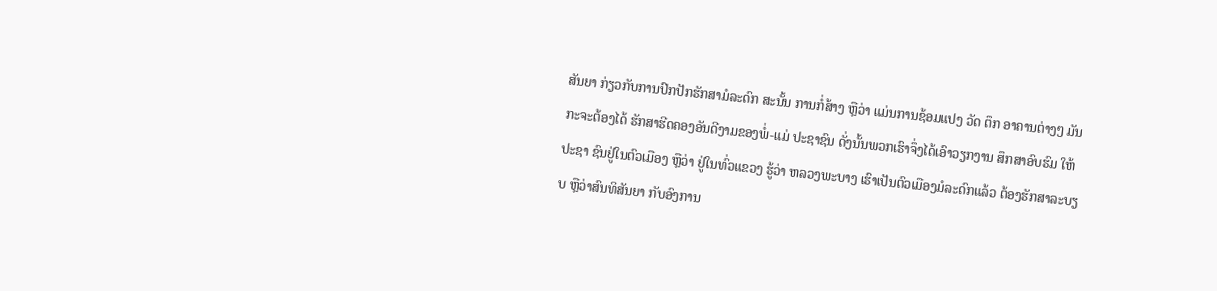ສັນຍາ ກ່ຽວກັບການປົກປັກຮັກສາມໍລະດົກ ສະນັ້ນ ການກໍ່ສ້າງ ຫຼືວ່າ ແມ່ນການຊ້ອມແປງ ວັດ ຕຶກ ອາຄານຕ່າງໆ ມັນກະຈະຕ້ອງໄດ້ ຮັກສາຮີດຄອງອັນດີງາມຂອງພໍ່-ແມ່ ປະຊາຊົນ ດັ່ງນັ້ນພວກເຮົາຈຶ່ງໄດ້ເອົາວຽກງານ ສຶກສາອົບຮົມ ໃຫ້ປະຊາ ຊົນຢູ່ໃນຕົວເມືອງ ຫຼືວ່າ ຢູ່ໃນທົ່ວແຂວງ ຮູ້ວ່າ ຫລວງພະບາງ ເຮົາເປັນຕົວເມືອງມໍລະດົກແລ້ວ ຕ້ອງຮັກສາລະບຽບ ຫຼືວ່າສົນທິສັນຍາ ກັບອົງການ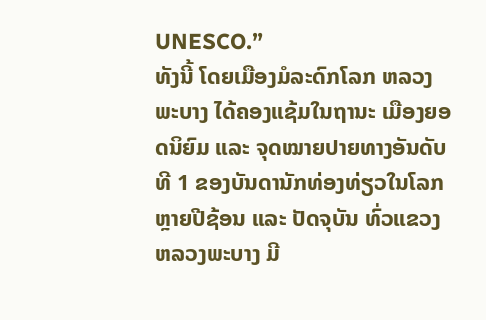UNESCO.”
ທັງນີ້ ໂດຍເມືອງມໍລະດົກໂລກ ຫລວງພະບາງ ໄດ້ຄອງແຊ້ມໃນຖານະ ເມືອງຍອດນິຍົມ ແລະ ຈຸດໝາຍປາຍທາງອັນດັບທີ 1 ຂອງບັນດານັກທ່ອງທ່ຽວໃນໂລກ ຫຼາຍປີຊ້ອນ ແລະ ປັດຈຸບັນ ທົ່ວແຂວງຫລວງພະບາງ ມີ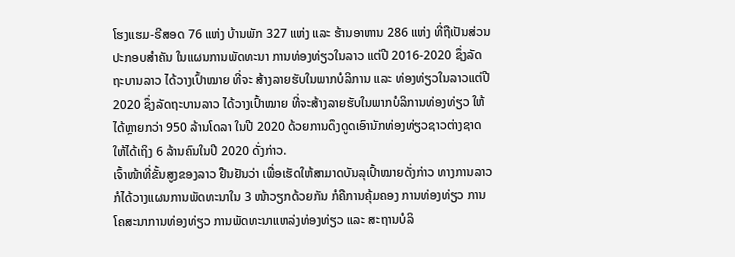ໂຮງແຮມ-ຣີສອດ 76 ແຫ່ງ ບ້ານພັກ 327 ແຫ່ງ ແລະ ຮ້ານອາຫານ 286 ແຫ່ງ ທີ່ຖືເປັນສ່ວນປະກອບສຳຄັນ ໃນແຜນການພັດທະນາ ການທ່ອງທ່ຽວໃນລາວ ແຕ່ປີ 2016-2020 ຊຶ່ງລັດຖະບານລາວ ໄດ້ວາງເປົ້າໝາຍ ທີ່ຈະ ສ້າງລາຍຮັບໃນພາກບໍລິການ ແລະ ທ່ອງທ່ຽວໃນລາວແຕ່ປີ 2020 ຊຶ່ງລັດຖະບານລາວ ໄດ້ວາງເປົ້າໝາຍ ທີ່ຈະສ້າງລາຍຮັບໃນພາກບໍລິການທ່ອງທ່ຽວ ໃຫ້ໄດ້ຫຼາຍກວ່າ 950 ລ້ານໂດລາ ໃນປີ 2020 ດ້ວຍການດຶງດູດເອົານັກທ່ອງທ່ຽວຊາວຕ່າງຊາດໃຫ້ໄດ້ເຖິງ 6 ລ້ານຄົນໃນປີ 2020 ດັ່ງກ່າວ.
ເຈົ້າໜ້າທີ່ຂັ້ນສູງຂອງລາວ ຢືນຢັນວ່າ ເພື່ອເຮັດໃຫ້ສາມາດບັນລຸເປົ້າໝາຍດັ່ງກ່າວ ທາງການລາວກໍໄດ້ວາງແຜນການພັດທະນາໃນ 3 ໜ້າວຽກດ້ວຍກັນ ກໍຄືການຄຸ້ມຄອງ ການທ່ອງທ່ຽວ ການໂຄສະນາການທ່ອງທ່ຽວ ການພັດທະນາແຫລ່ງທ່ອງທ່ຽວ ແລະ ສະຖານບໍລິ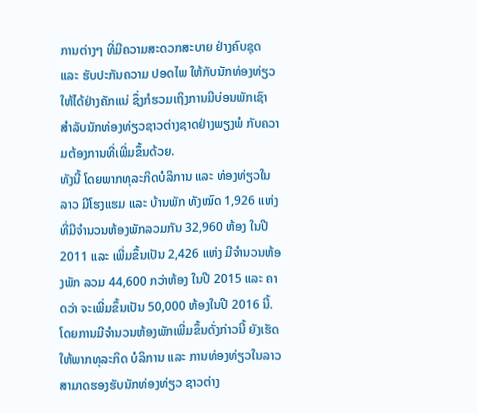ການຕ່າງໆ ທີ່ມີຄວາມສະດວກສະບາຍ ຢ່າງຄົບຊຸດ ແລະ ຮັບປະກັນຄວາມ ປອດໄພ ໃຫ້ກັບນັກທ່ອງທ່ຽວໃຫ້ໄດ້ຢ່າງຄັກແນ່ ຊຶ່ງກໍຮວມເຖິງການມີບ່ອນພັກເຊົາ ສຳລັບນັກທ່ອງທ່ຽວຊາວຕ່າງຊາດຢ່າງພຽງພໍ ກັບຄວາມຕ້ອງການທີ່ເພີ່ມຂຶ້ນດ້ວຍ.
ທັງນີ້ ໂດຍພາກທຸລະກິດບໍລິການ ແລະ ທ່ອງທ່ຽວໃນລາວ ມີໂຮງແຮມ ແລະ ບ້ານພັກ ທັງໝົດ 1,926 ແຫ່ງ ທີ່ມີຈຳນວນຫ້ອງພັກລວມກັນ 32,960 ຫ້ອງ ໃນປີ 2011 ແລະ ເພີ່ມຂຶ້ນເປັນ 2,426 ແຫ່ງ ມີຈຳນວນຫ້ອງພັກ ລວມ 44,600 ກວ່າຫ້ອງ ໃນປີ 2015 ແລະ ຄາດວ່າ ຈະເພີ່ມຂຶ້ນເປັນ 50,000 ຫ້ອງໃນປີ 2016 ນີ້.
ໂດຍການມີຈຳນວນຫ້ອງພັກເພີ່ມຂຶ້ນດັ່ງກ່າວນີ້ ຍັງເຮັດໃຫ້ພາກທຸລະກິດ ບໍລິການ ແລະ ການທ່ອງທ່ຽວໃນລາວ ສາມາດຮອງຮັບນັກທ່ອງທ່ຽວ ຊາວຕ່າງ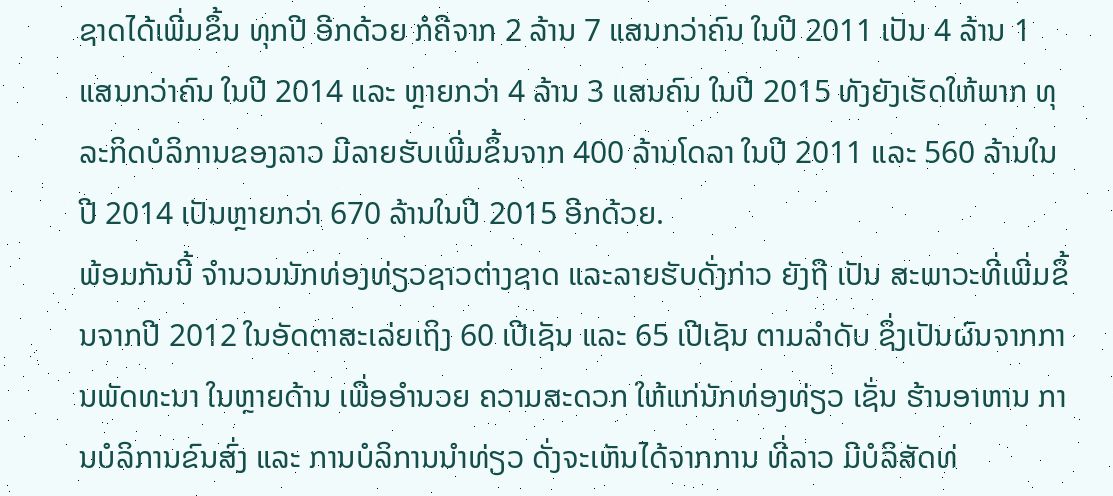ຊາດໄດ້ເພີ່ມຂຶ້ນ ທຸກປີ ອີກດ້ວຍ ກໍຄືຈາກ 2 ລ້ານ 7 ແສນກວ່າຄົນ ໃນປີ 2011 ເປັນ 4 ລ້ານ 1 ແສນກວ່າຄົນ ໃນປີ 2014 ແລະ ຫຼາຍກວ່າ 4 ລ້ານ 3 ແສນຄົນ ໃນປີ 2015 ທັງຍັງເຮັດໃຫ້ພາກ ທຸລະກິດບໍລິການຂອງລາວ ມີລາຍຮັບເພີ່ມຂຶ້ນຈາກ 400 ລ້ານໂດລາ ໃນປີ 2011 ແລະ 560 ລ້ານໃນປີ 2014 ເປັນຫຼາຍກວ່າ 670 ລ້ານໃນປີ 2015 ອີກດ້ວຍ.
ພ້ອມກັນນີ້ ຈຳນວນນັກທ່ອງທ່ຽວຊາວຕ່າງຊາດ ແລະລາຍຮັບດັ່ງກ່າວ ຍັງຖື ເປັນ ສະພາວະທີ່ເພີ່ມຂຶ້ນຈາກປີ 2012 ໃນອັດຕາສະເລ່ຍເຖິງ 60 ເປີເຊັນ ແລະ 65 ເປີເຊັນ ຕາມລຳດັບ ຊຶ່ງເປັນຜົນຈາກການພັດທະນາ ໃນຫຼາຍດ້ານ ເພື່ອອຳນວຍ ຄວາມສະດວກ ໃຫ້ແກ່ນັກທ່ອງທ່ຽວ ເຊັ່ນ ຮ້ານອາຫານ ການບໍລິການຂົນສົ່ງ ແລະ ການບໍລິການນຳທ່ຽວ ດັ່ງຈະເຫັນໄດ້ຈາກການ ທີ່ລາວ ມີບໍລິສັດທ່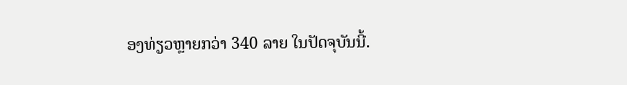ອງທ່ຽວຫຼາຍກວ່າ 340 ລາຍ ໃນປັດຈຸບັນນີ້.